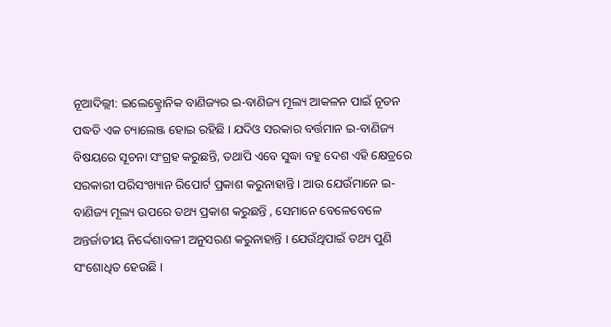ନୂଆଦିଲ୍ଲୀ: ଇଲେକ୍ଟ୍ରୋନିକ ବାଣିଜ୍ୟର ଇ-ବାଣିଜ୍ୟ ମୂଲ୍ୟ ଆକଳନ ପାଇଁ ନୂତନ ପଦ୍ଧତି ଏକ ଚ୍ୟାଲେଞ୍ଜ ହୋଇ ରହିଛି । ଯଦିଓ ସରକାର ବର୍ତ୍ତମାନ ଇ-ବାଣିଜ୍ୟ ବିଷୟରେ ସୂଚନା ସଂଗ୍ରହ କରୁଛନ୍ତି, ତଥାପି ଏବେ ସୁଦ୍ଧା ବହୁ ଦେଶ ଏହି କ୍ଷେତ୍ରରେ ସରକାରୀ ପରିସଂଖ୍ୟାନ ରିପୋର୍ଟ ପ୍ରକାଶ କରୁନାହାନ୍ତି । ଆଉ ଯେଉଁମାନେ ଇ-ବାଣିଜ୍ୟ ମୂଲ୍ୟ ଉପରେ ତଥ୍ୟ ପ୍ରକାଶ କରୁଛନ୍ତି , ସେମାନେ ବେଳେବେଳେ ଅନ୍ତର୍ଜାତୀୟ ନିର୍ଦ୍ଦେଶାବଳୀ ଅନୁସରଣ କରୁନାହାନ୍ତି । ଯେଉଁଥିପାଇଁ ତଥ୍ୟ ପୁଣି ସଂଶୋଧିତ ହେଉଛି ।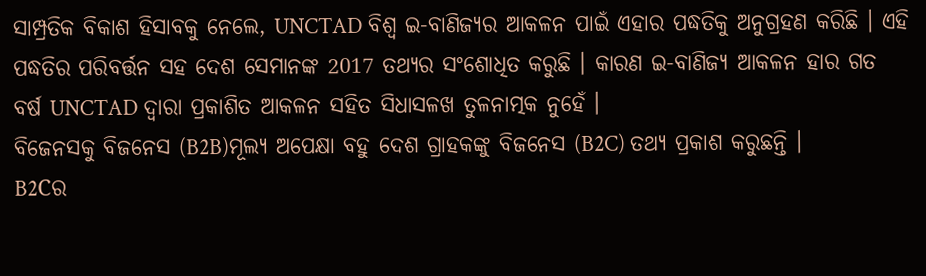ସାମ୍ପ୍ରତିକ ବିକାଶ ହିସାବକୁ ନେଲେ, UNCTAD ବିଶ୍ୱ ଇ-ବାଣିଜ୍ୟର ଆକଳନ ପାଇଁ ଏହାର ପଦ୍ଧତିକୁ ଅନୁଗ୍ରହଣ କରିଛି । ଏହି ପଦ୍ଧତିର ପରିବର୍ତ୍ତନ ସହ ଦେଶ ସେମାନଙ୍କ 2017 ତଥ୍ୟର ସଂଶୋଧିତ କରୁଛି । କାରଣ ଇ-ବାଣିଜ୍ୟ ଆକଳନ ହାର ଗତ ବର୍ଷ UNCTAD ଦ୍ୱାରା ପ୍ରକାଶିତ ଆକଳନ ସହିତ ସିଧାସଳଖ ତୁଳନାତ୍ମକ ନୁହେଁ ।
ବିଜେନସକୁ ବିଜନେସ (B2B)ମୂଲ୍ୟ ଅପେକ୍ଷା ବହୁ ଦେଶ ଗ୍ରାହକଙ୍କୁ ବିଜନେସ (B2C) ତଥ୍ୟ ପ୍ରକାଶ କରୁଛନ୍ତି ।
B2Cର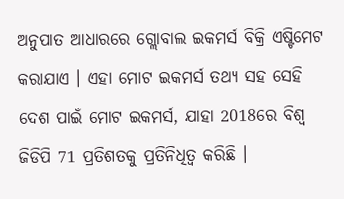ଅନୁପାତ ଆଧାରରେ ଗ୍ଲୋବାଲ ଇକମର୍ସ ବିକ୍ରି ଏଷ୍ଟିମେଟ କରାଯାଏ । ଏହା ମୋଟ ଇକମର୍ସ ତଥ୍ୟ ସହ ସେହି ଦେଶ ପାଇଁ ମୋଟ ଇକମର୍ସ, ଯାହା 2018ରେ ବିଶ୍ବ ଜିଡିପି 71 ପ୍ରତିଶତକୁ ପ୍ରତିନିଧିତ୍ବ କରିଛି ।